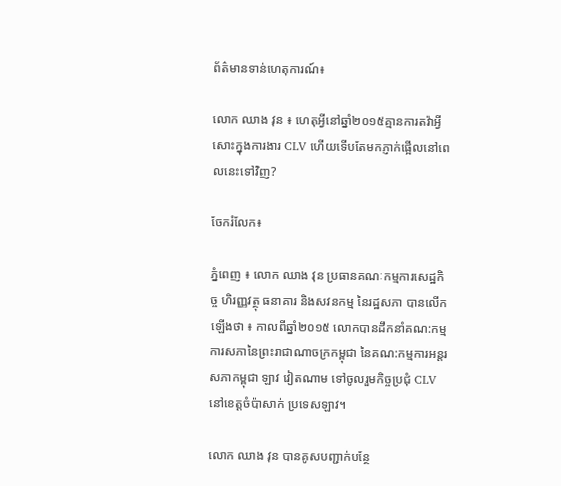ព័ត៌មានទាន់ហេតុការណ៍៖

លោក ឈាង វុន ៖ ហេតុអ្វីនៅឆ្នាំ២០១៥គ្មានការតវ៉ាអ្វីសោះក្នុងការងារ CLV ហើយទើបតែមកភ្ញាក់ផ្អើលនៅពេលនេះទៅវិញ?

ចែករំលែក៖

ភ្នំពេញ ៖ លោក ឈាង វុន ប្រធានគណៈកម្មការសេដ្ឋកិច្ច ហិរញ្ញវត្ថុ ធនាគារ និងសវនកម្ម នៃរដ្ឋសភា បានលើកឡើងថា ៖ កាលពីឆ្នាំ២០១៥ លោកបានដឹកនាំគណ:កម្មការសភានៃព្រះរាជាណាចក្រកម្ពុជា នៃគណ:កម្មការអន្តរសភាកម្ពុជា ឡាវ វៀតណាម ទៅចូលរួមកិច្ចប្រជុំ CLV នៅខេត្តចំប៉ាសាក់ ប្រទេសឡាវ។

លោក ឈាង វុន បានគូសបញ្ជាក់បន្ថែ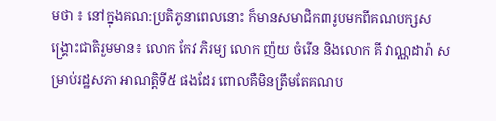មថា ៖ នៅក្នុងគណ:ប្រតិភូនាពេលនោះ ក៏មានសមាជិក៣រូបមកពីគណបក្សសង្គ្រោះជាតិរួមមាន៖ លោក កែវ ភិរម្យ លោក ញ៉យ ចំរើន និងលោក គី វាណ្ណដារ៉ា សម្រាប់រដ្ឋសភា អាណត្តិទី៥ ផងដែរ ពោលគឺមិនត្រឹមតែគណប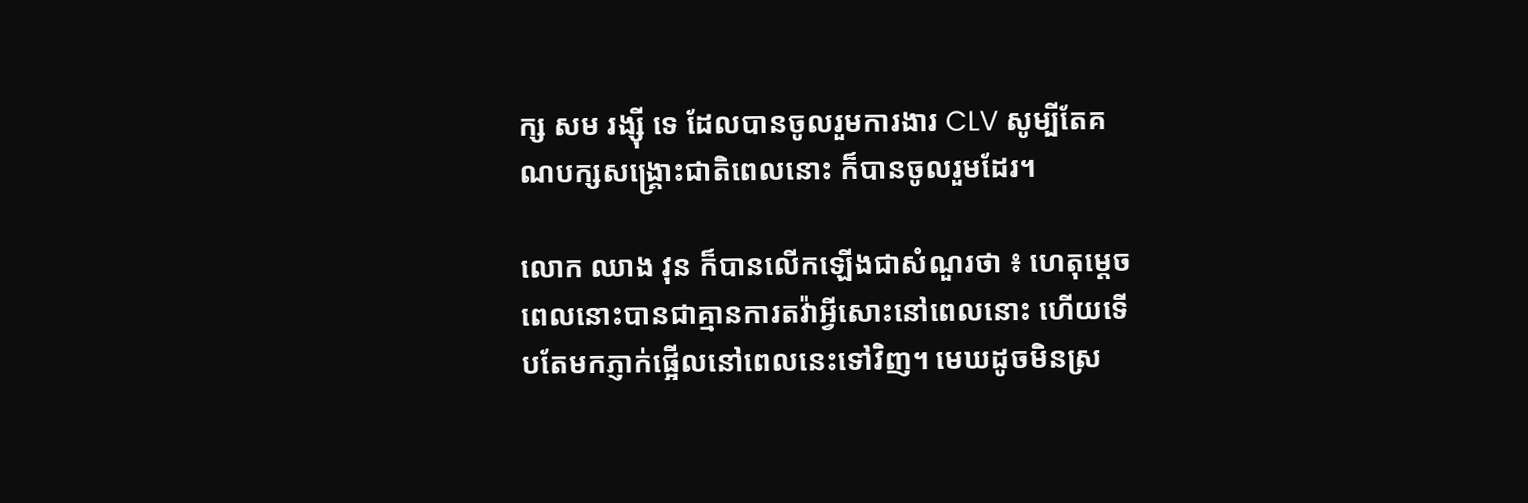ក្ស សម រង្ស៊ី ទេ ដែលបានចូលរួមការងារ CLV សូម្បីតែគណបក្សសង្គ្រោះជាតិពេលនោះ ក៏បានចូលរួមដែរ។

លោក ឈាង វុន ក៏បានលើកឡើងជាសំណួរថា ៖ ហេតុម្តេចពេលនោះបានជាគ្មានការតវ៉ាអ្វីសោះនៅពេលនោះ ហើយទើបតែមកភ្ញាក់ផ្អើលនៅពេលនេះទៅវិញ។ មេឃដូចមិនស្រ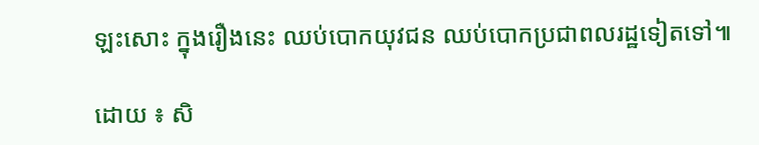ឡះសោះ ក្នុងរឿងនេះ ឈប់បោកយុវជន ឈប់បោកប្រជាពលរដ្ឋទៀតទៅ៕

ដោយ ៖ សិ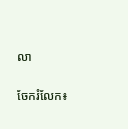លា


ចែករំលែក៖